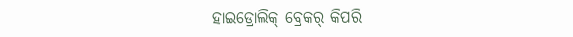ହାଇଡ୍ରୋଲିକ୍ ବ୍ରେକର୍ କିପରି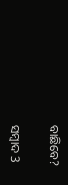ବାଛିବେ?

ସମ୍ବାଦ 3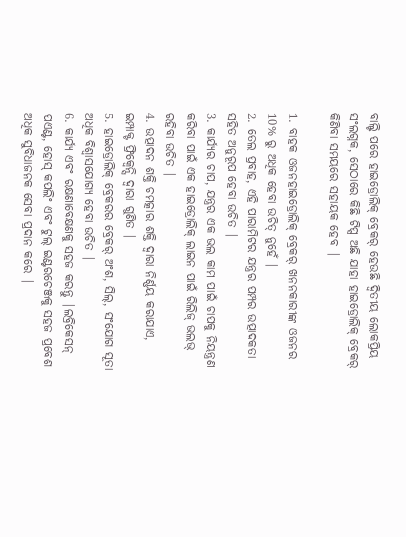ବାଲ୍ଟି ପରେ ହାଇଡ୍ରୋଲିକ୍ ବ୍ରେକର୍ ହେଉଛି ଦ୍ୱିତୀୟ ଲୋକପ୍ରିୟ ସଂଲଗ୍ନକ, ସେଠାରେ କିଛି ଟିପ୍ସ ଅଛି ଯାହା ହାଇଡ୍ରୋଲିକ୍ ବ୍ରେକର୍ କିଣିବା ସମୟରେ ସହାୟକ ହେବ |

1. ବାହକ ଓଜନହାଇଡ୍ରୋଲିକ୍ ବ୍ରେକର୍ ଖନନକାରୀଙ୍କ ଓଜନର 10% ରୁ ଅଧିକ ହେବା ଉଚିତ୍ ନୁହେଁ |
2. ତେଲ ପ୍ରବାହ, ଏହି ପାରାମିଟର ଯନ୍ତ୍ରର ପମ୍ପର ଉତ୍ପାଦକତା ସହିତ ଅନୁରୂପ ହେବା ଉଚିତ |
3. କାର୍ଯ୍ୟର ଚାପ, ଯନ୍ତ୍ରର ଏକ ଭଲ କାମ ପାଇଁ ଚାପକୁ ନିୟନ୍ତ୍ରଣ କରିବା ପାଇଁ ଏକ ହାଇଡ୍ରୋଲିକ୍ ଲାଇନ ପାଇଁ ରିଲିଜ୍ ଭଲଭ୍ ରହିବା ଉଚିତ |
4. ଉତ୍ପାଦନ ଶକ୍ତି ଚମତ୍କାର ଶକ୍ତି ଦ୍ୱାରା ନିର୍ଣ୍ଣୟ କରାଯାଏ, ଇମ୍ପାକ୍ଟ ଫ୍ରିକ୍ୱେନ୍ସି ଦ୍ୱାରା ଗୁଣିତ |
5. ହାଇଡ୍ରୋଲିକ୍ ବ୍ରେକରର ବ୍ରେକର୍ ଅଂଶ, ସିଲ୍, ସଂଯୋଗ ସୂତା ଅଧିକ ବିଶ୍ୱାସଯୋଗ୍ୟ ହେବା ଉଚିତ |
6. କାର୍ଯ୍ୟ ଏବଂ ରକ୍ଷଣାବେକ୍ଷଣକୁ ସହଜ କରନ୍ତୁ |ଲବ୍ରିକେସନ୍ ପଏଣ୍ଟ, ହୋସ୍ କପଲିଂ ଏବଂ ଟୁଲ୍ ଇଣ୍ଟରଚେଞ୍ଜକୁ ସହଜ ପ୍ରବେଶ ଅଧିକ ସୁବିଧାଜନକ ସେବା ପ୍ରଦାନ କରେ |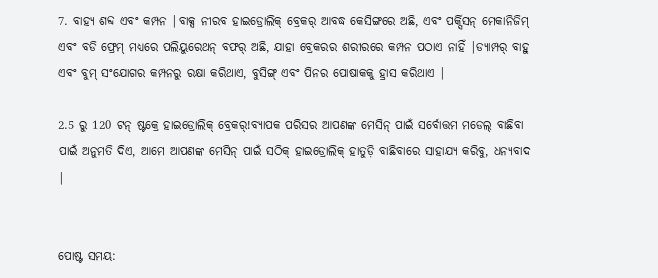7. ବାହ୍ୟ ଶବ୍ଦ ଏବଂ କମ୍ପନ |ବାକ୍ସ ନୀରବ ହାଇଡ୍ରୋଲିକ୍ ବ୍ରେକର୍ ଆବଦ୍ଧ କେସିଙ୍ଗରେ ଅଛି, ଏବଂ ପର୍କ୍ସିସନ୍ ମେକାନିଜିମ୍ ଏବଂ ବଡି ଫ୍ରେମ୍ ମଧ୍ୟରେ ପଲିୟୁରେଥନ୍ ବଫର୍ ଅଛି, ଯାହା ବ୍ରେକରର ଶରୀରରେ କମ୍ପନ ପଠାଏ ନାହିଁ |ଡ୍ୟାମ୍ପର୍ ବାହୁ ଏବଂ ବୁମ୍ ସଂଯୋଗର କମ୍ପନରୁ ରକ୍ଷା କରିଥାଏ, ବୁସିଙ୍ଗ୍ ଏବଂ ପିନର ପୋଷାକକୁ ହ୍ରାସ କରିଥାଏ |

2.5 ରୁ 120 ଟନ୍ ଷ୍ଟକ୍ରେ ହାଇଡ୍ରୋଲିକ୍ ବ୍ରେକର୍!ବ୍ୟାପକ ପରିସର ଆପଣଙ୍କ ମେସିନ୍ ପାଇଁ ସର୍ବୋତ୍ତମ ମଡେଲ୍ ବାଛିବା ପାଇଁ ଅନୁମତି ଦିଏ, ଆମେ ଆପଣଙ୍କ ମେସିନ୍ ପାଇଁ ସଠିକ୍ ହାଇଡ୍ରୋଲିକ୍ ହାତୁଡ଼ି ବାଛିବାରେ ସାହାଯ୍ୟ କରିବୁ, ଧନ୍ୟବାଦ |


ପୋଷ୍ଟ ସମୟ: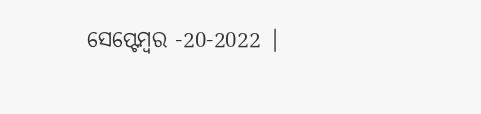ସେପ୍ଟେମ୍ବର -20-2022 |